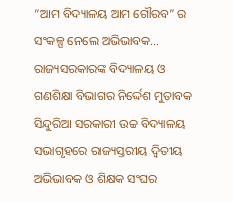“ଆମ ବିଦ୍ୟାଳୟ ଆମ ଗୌରବ” ର ସଂକଳ୍ପ ନେଲେ ଅଭିଭାବକ…
ରାଜ୍ୟସରକାରଙ୍କ ବିଦ୍ୟାଳୟ ଓ ଗଣଶିକ୍ଷା ବିଭାଗର ନିର୍ଦ୍ଦେଶ ମୁତାବକ ସିନ୍ଦୁରିଆ ସରକାରୀ ଉଚ୍ଚ ବିଦ୍ୟାଳୟ ସଭାଗୃହରେ ରାଜ୍ୟସ୍ତରୀୟ ଦ୍ଵିତୀୟ ଅଭିଭାବକ ଓ ଶିକ୍ଷକ ସଂଘର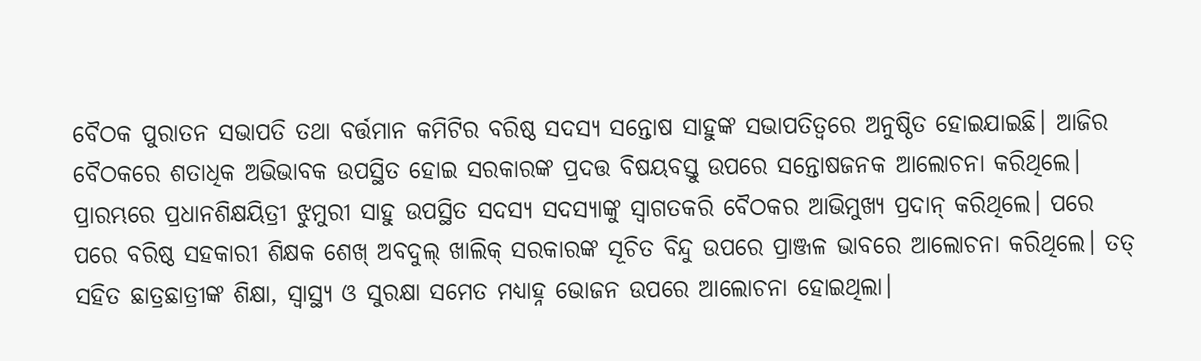ବୈଠକ ପୁରାତନ ସଭାପତି ତଥା ବର୍ତ୍ତମାନ କମିଟିର ବରିଷ୍ଠ ସଦସ୍ୟ ସନ୍ତୋଷ ସାହୁଙ୍କ ସଭାପତିତ୍ବରେ ଅନୁଷ୍ଠିତ ହୋଇଯାଇଛି। ଆଜିର ବୈଠକରେ ଶତାଧିକ ଅଭିଭାବକ ଉପସ୍ଥିତ ହୋଇ ସରକାରଙ୍କ ପ୍ରଦତ୍ତ ବିଷୟବସ୍ତୁ ଉପରେ ସନ୍ତୋଷଜନକ ଆଲୋଚନା କରିଥିଲେ। ପ୍ରାରମ୍ଭରେ ପ୍ରଧାନଶିକ୍ଷୟିତ୍ରୀ ଝୁମୁରୀ ସାହୁ ଉପସ୍ଥିତ ସଦସ୍ୟ ସଦସ୍ୟାଙ୍କୁ ସ୍ବାଗତକରି ବୈଠକର ଆଭିମୁଖ୍ୟ ପ୍ରଦାନ୍ କରିଥିଲେ। ପରେ ପରେ ବରିଷ୍ଠ ସହକାରୀ ଶିକ୍ଷକ ଶେଖ୍ ଅବଦୁଲ୍ ଖାଲିକ୍ ସରକାରଙ୍କ ସୂଚିତ ବିନ୍ଦୁ ଉପରେ ପ୍ରାଞ୍ଜଳ ଭାବରେ ଆଲୋଚନା କରିଥିଲେ। ତତ୍ ସହିତ ଛାତ୍ରଛାତ୍ରୀଙ୍କ ଶିକ୍ଷା, ସ୍ବାସ୍ଥ୍ୟ ଓ ସୁରକ୍ଷା ସମେତ ମଧ୍ୟାହ୍ନ ଭୋଜନ ଉପରେ ଆଲୋଚନା ହୋଇଥିଲା।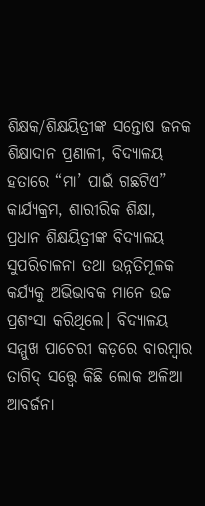ଶିକ୍ଷକ/ଶିକ୍ଷୟିତ୍ରୀଙ୍କ ସନ୍ତୋଷ ଜନକ ଶିକ୍ଷାଦାନ ପ୍ରଣାଳୀ, ବିଦ୍ୟାଳୟ ହତାରେ “ମା’ ପାଇଁ ଗଛଟିଏ” କାର୍ଯ୍ୟକ୍ରମ, ଶାରୀରିକ ଶିକ୍ଷା, ପ୍ରଧାନ ଶିକ୍ଷୟିତ୍ରୀଙ୍କ ବିଦ୍ୟାଳୟ ସୁପରିଚାଳନା ତଥା ଉନ୍ନତିମୂଳକ କର୍ଯ୍ୟକୁ ଅଭିଭାବକ ମାନେ ଉଚ୍ଚ ପ୍ରଶଂସା କରିଥିଲେ। ବିଦ୍ୟାଳୟ ସମ୍ମୁଖ ପାଚେରୀ କଡ଼ରେ ବାରମ୍ବାର ତାଗିଦ୍ ସତ୍ତ୍ୱେ କିଛି ଲୋକ ଅଳିଆ ଆବର୍ଜନା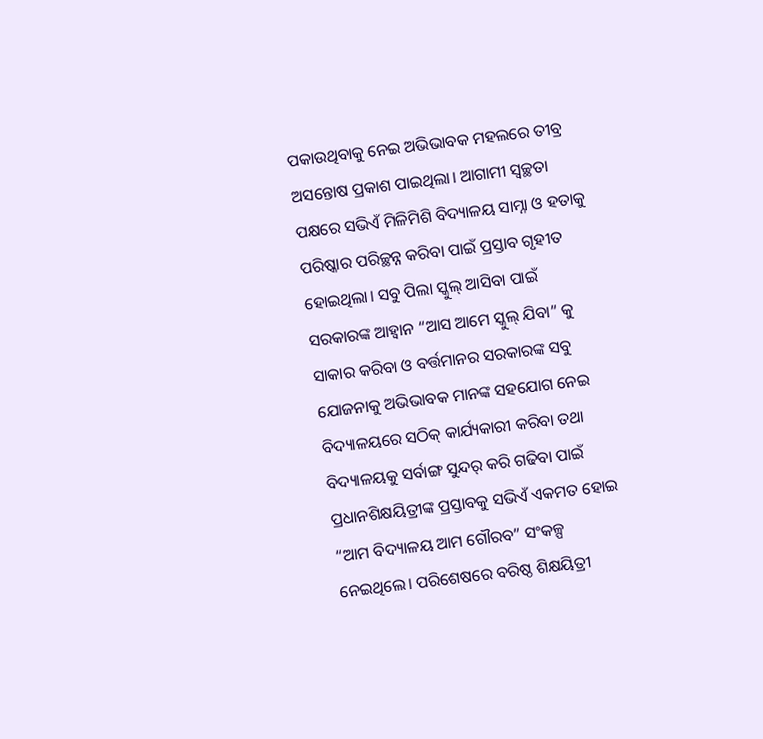ପକାଉଥିବାକୁ ନେଇ ଅଭିଭାବକ ମହଲରେ ତୀବ୍ର ଅସନ୍ତୋଷ ପ୍ରକାଶ ପାଇଥିଲା। ଆଗାମୀ ସ୍ବଚ୍ଛତା ପକ୍ଷରେ ସଭିଏଁ ମିଳିମିଶି ବିଦ୍ୟାଳୟ ସାମ୍ନା ଓ ହତାକୁ ପରିଷ୍କାର ପରିଚ୍ଛନ୍ନ କରିବା ପାଇଁ ପ୍ରସ୍ତାବ ଗୃହୀତ ହୋଇଥିଲା। ସବୁ ପିଲା ସ୍କୁଲ୍ ଆସିବା ପାଇଁ ସରକାରଙ୍କ ଆହ୍ବାନ “ଆସ ଆମେ ସ୍କୁଲ୍ ଯିବା” କୁ ସାକାର କରିବା ଓ ବର୍ତ୍ତମାନର ସରକାରଙ୍କ ସବୁ ଯୋଜନାକୁ ଅଭିଭାବକ ମାନଙ୍କ ସହଯୋଗ ନେଇ ବିଦ୍ୟାଳୟରେ ସଠିକ୍ କାର୍ଯ୍ୟକାରୀ କରିବା ତଥା ବିଦ୍ୟାଳୟକୁ ସର୍ବାଙ୍ଗ ସୁନ୍ଦର୍ କରି ଗଢିବା ପାଇଁ ପ୍ରଧାନଶିକ୍ଷୟିତ୍ରୀଙ୍କ ପ୍ରସ୍ତାବକୁ ସଭିଏଁ ଏକମତ ହୋଇ “ଆମ ବିଦ୍ୟାଳୟ ଆମ ଗୌରବ” ସଂକଳ୍ପ ନେଇଥିଲେ। ପରିଶେଷରେ ବରିଷ୍ଠ ଶିକ୍ଷୟିତ୍ରୀ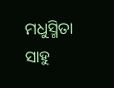ମଧୁସ୍ମିତା ସାହୁ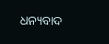ଧନ୍ୟବାଦ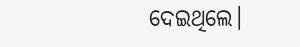ଦେଇଥିଲେ।